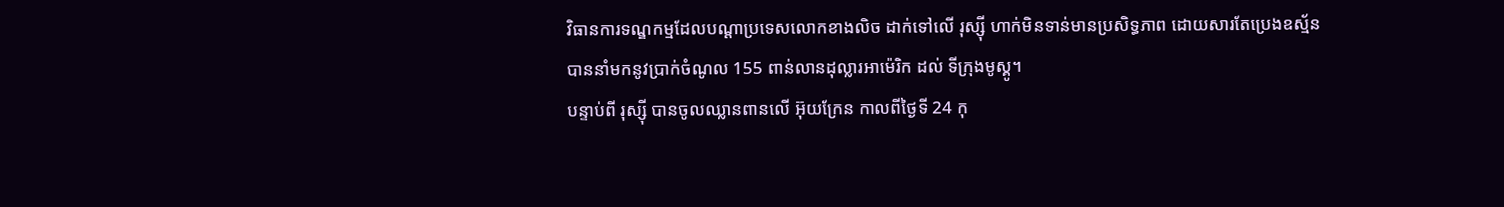វិធានការទណ្ឌកម្មដែលបណ្ដាប្រទេសលោកខាងលិច ដាក់ទៅលើ រុស្ស៊ី ហាក់មិនទាន់មានប្រសិទ្ធភាព ដោយសារតែប្រេងឧស្ម័នបាននាំមកនូវប្រាក់ចំណូល 155 ពាន់លានដុល្លារអាម៉េរិក ដល់ ទីក្រុងមូស្គូ។
បន្ទាប់ពី រុស្ស៊ី បានចូលឈ្លានពានលើ អ៊ុយក្រែន កាលពីថ្ងៃទី 24 កុ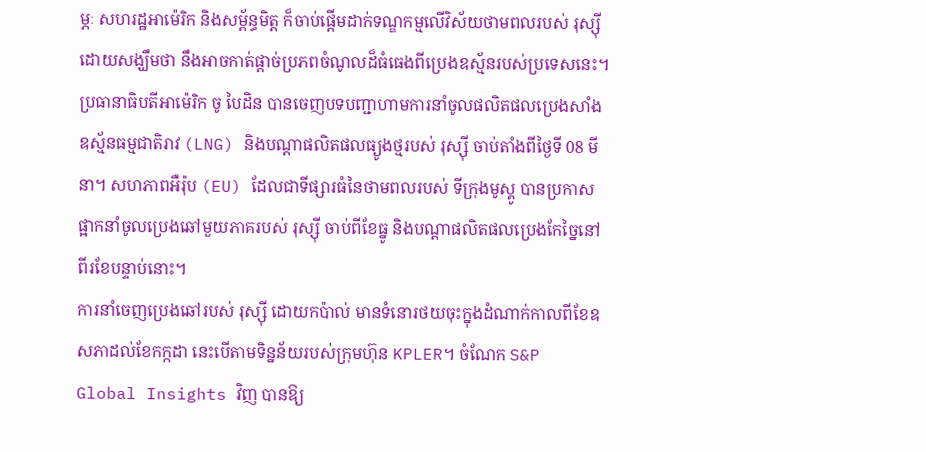ម្ភៈ សហរដ្ឋអាម៉េរិក និងសម្ព័ន្ធមិត្ត ក៏ចាប់ផ្ដើមដាក់ទណ្ឌកម្មលើវិស័យថាមពលរបស់ រុស្ស៊ី ដោយសង្ឃឹមថា នឹងអាចកាត់ផ្ដាច់ប្រភពចំណូលដ៏ធំធេងពីប្រេងឧស្ម័នរបស់ប្រទេសនេះ។
ប្រធានាធិបតីអាម៉េរិក ចូ បៃដិន បានចេញបទបញ្ជាហាមការនាំចូលផលិតផលប្រេងសាំង ឧស្ម័នធម្មជាតិរាវ (LNG) និងបណ្ដាផលិតផលធ្យូងថ្មរបស់ រុស្ស៊ី ចាប់តាំងពីថ្ងៃទី 08 មីនា។ សហភាពអឺរ៉ុប (EU) ដែលជាទីផ្សារធំនៃថាមពលរបស់ ទីក្រុងមូស្គូ បានប្រកាសផ្អាកនាំចូលប្រេងឆៅមួយភាគរបស់ រុស្ស៊ី ចាប់ពីខែធ្នូ និងបណ្ដាផលិតផលប្រេងកែច្នៃនៅពីរខែបន្ទាប់នោះ។
ការនាំចេញប្រេងឆៅរបស់ រុស្ស៊ី ដោយកប៉ាល់ មានទំនោរថយចុះក្នុងដំណាក់កាលពីខែឧសភាដល់ខែកក្កដា នេះបើតាមទិន្នន័យរបស់ក្រុមហ៊ុន KPLER។ ចំណែក S&P Global Insights វិញ បានឱ្យ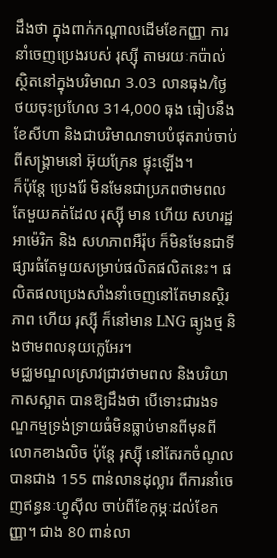ដឹងថា ក្នុងពាក់កណ្ដាលដើមខែកញ្ញា ការនាំចេញប្រេងរបស់ រុស្ស៊ី តាមរយៈកប៉ាល់ ស្ថិតនៅក្នុងបរិមាណ 3.03 លានធុង/ថ្ងៃ ថយចុះប្រហែល 314,000 ធុង ធៀបនឹងខែសីហា និងជាបរិមាណទាបបំផុតរាប់ចាប់ពីសង្គ្រាមនៅ អ៊ុយក្រែន ផ្ទុះឡើង។
ក៏ប៉ុន្តែ ប្រេងរ៉ែ មិនមែនជាប្រភពថាមពលតែមួយគត់ដែល រុស្ស៊ី មាន ហើយ សហរដ្ឋអាម៉េរិក និង សហភាពអឺរ៉ុប ក៏មិនមែនជាទីផ្សារធំតែមួយសម្រាប់ផលិតផលិតនេះ។ ផលិតផលប្រេងសាំងនាំចេញនៅតែមានស្ថិរភាព ហើយ រុស្ស៊ី ក៏នៅមាន LNG ធ្យូងថ្ម និងថាមពលនុយក្លេអែរ។
មជ្ឈមណ្ឌលស្រាវជ្រាវថាមពល និងបរិយាកាសស្អាត បានឱ្យដឹងថា បើទោះជារងទណ្ឌកម្មទ្រង់ទ្រាយធំមិនធ្លាប់មានពីមុនពី លោកខាងលិច ប៉ុន្តែ រុស្ស៊ី នៅតែរកចំណូលបានជាង 155 ពាន់លានដុល្លារ ពីការនាំចេញឥន្ធនៈហ្វូស៊ីល ចាប់ពីខែកុម្ភៈដល់ខែកញ្ញា។ ជាង 80 ពាន់លា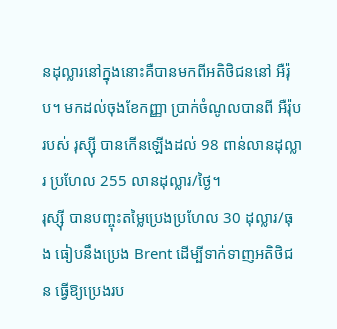នដុល្លារនៅក្នុងនោះគឺបានមកពីអតិថិជននៅ អឺរ៉ុប។ មកដល់ចុងខែកញ្ញា ប្រាក់ចំណូលបានពី អឺរ៉ុប របស់ រុស្ស៊ី បានកើនឡើងដល់ 98 ពាន់លានដុល្លារ ប្រហែល 255 លានដុល្លារ/ថ្ងៃ។
រុស្ស៊ី បានបញ្ចុះតម្លៃប្រេងប្រហែល 30 ដុល្លារ/ធុង ធៀបនឹងប្រេង Brent ដើម្បីទាក់ទាញអតិថិជន ធ្វើឱ្យប្រេងរប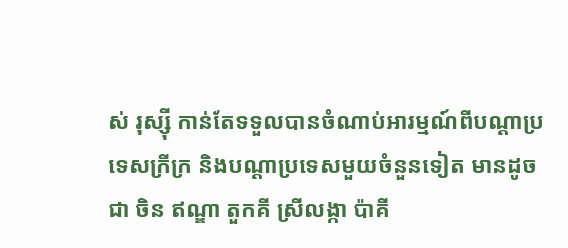ស់ រុស្ស៊ី កាន់តែទទួលបានចំណាប់អារម្មណ៍ពីបណ្ដាប្រទេសក្រីក្រ និងបណ្ដាប្រទេសមួយចំនួនទៀត មានដូចជា ចិន ឥណ្ឌា តួកគី ស្រីលង្កា ប៉ាគី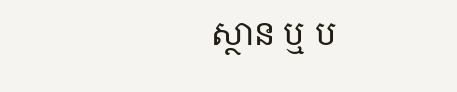ស្ថាន ឬ ប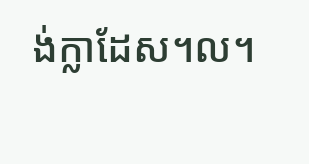ង់ក្លាដែស។ល។